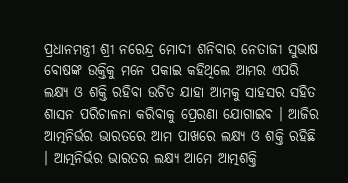ପ୍ରଧାନମନ୍ତ୍ରୀ ଶ୍ରୀ ନରେନ୍ଦ୍ର ମୋଦୀ ଶନିବାର ନେତାଜୀ ସୁଭାଷ ବୋଷଙ୍କ ଉକ୍ତିକୁ ମନେ ପକାଇ କହିଥିଲେ ଆମର ଏପରି ଲକ୍ଷ୍ୟ ଓ ଶକ୍ତି ରହିବା ଉଚିତ ଯାହା ଆମକୁ ସାହସର ସହିତ ଶାସନ ପରିଚାଳନା କରିବାକୁ ପ୍ରେରଣା ଯୋଗାଇବ । ଆଜିର ଆତ୍ମନିର୍ଭର ଭାରତରେ ଆମ ପାଖରେ ଲକ୍ଷ୍ୟ ଓ ଶକ୍ତି ରହିଛି । ଆତ୍ମନିର୍ଭର ଭାରତର ଲକ୍ଷ୍ୟ ଆମେ ଆତ୍ମଶକ୍ତି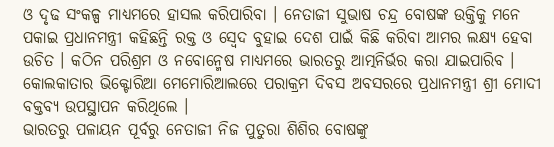ଓ ଦୃଢ ସଂକଳ୍ପ ମାଧ୍ୟମରେ ହାସଲ କରିପାରିବା । ନେତାଜୀ ସୁଭାଷ ଚନ୍ଦ୍ର ବୋଷଙ୍କ ଉକ୍ତିକୁ ମନେ ପକାଇ ପ୍ରଧାନମନ୍ତ୍ରୀ କହିଛନ୍ତି ରକ୍ତ ଓ ସ୍ୱେଦ ବୁହାଇ ଦେଶ ପାଇଁ କିଛି କରିବା ଆମର ଲକ୍ଷ୍ୟ ହେବା ଉଚିତ । କଠିନ ପରିଶ୍ରମ ଓ ନବୋନ୍ମେଷ ମାଧ୍ୟମରେ ଭାରତରୁ ଆତ୍ମନିର୍ଭର କରା ଯାଇପାରିବ । କୋଲକାତାର ଭିକ୍ଟୋରିଆ ମେମୋରିଆଲରେ ପରାକ୍ରମ ଦିବସ ଅବସରରେ ପ୍ରଧାନମନ୍ତ୍ରୀ ଶ୍ରୀ ମୋଦୀ ବକ୍ତବ୍ୟ ଉପସ୍ଥାପନ କରିଥିଲେ ।
ଭାରତରୁ ପଳାୟନ ପୂର୍ବରୁ ନେତାଜୀ ନିଜ ପୁତୁରା ଶିଶିର ବୋଷଙ୍କୁ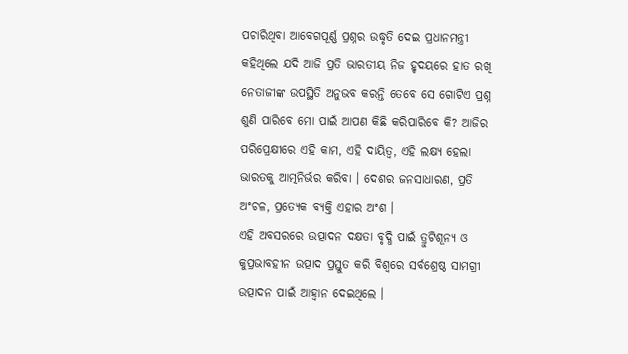ପଚାରିଥିବା ଆବେଗପୂର୍ଣ୍ଣ ପ୍ରଶ୍ନର ଉଦ୍ଧୃତି ଦେଇ ପ୍ରଧାନମନ୍ତ୍ରୀ କହିଥିଲେ ଯଦି ଆଜି ପ୍ରତି ଭାରତୀୟ ନିଜ ହୃଦୟରେ ହାତ ରଖି ନେତାଜୀଙ୍କ ଉପସ୍ଥିତି ଅନୁଭବ କରନ୍ତି ତେବେ ସେ ଗୋଟିଏ ପ୍ରଶ୍ନ ଶୁଣି ପାରିବେ ମୋ ପାଇଁ ଆପଣ କିଛି କରିପାରିବେ କି? ଆଜିର ପରିପ୍ରେକ୍ଷୀରେ ଏହି କାମ, ଏହି ଦାୟିତ୍ୱ, ଏହି ଲକ୍ଷ୍ୟ ହେଲା ଭାରତକୁ ଆତ୍ମନିର୍ଭର କରିବା । ଦେଶର ଜନସାଧାରଣ, ପ୍ରତି ଅଂଚଳ, ପ୍ରତ୍ୟେକ ବ୍ୟକ୍ତି ଏହାର ଅଂଶ ।
ଏହି ଅବସରରେ ଉତ୍ପାଦନ ଦକ୍ଷତା ବୃଦ୍ଧି ପାଇଁ ତ୍ରୁଟିଶୂନ୍ୟ ଓ କୁପ୍ରଭାବହୀନ ଉତ୍ପାଦ ପ୍ରସ୍ତୁତ କରି ବିଶ୍ୱରେ ସର୍ବଶ୍ରେଷ୍ଠ ସାମଗ୍ରୀ ଉତ୍ପାଦନ ପାଇଁ ଆହ୍ୱାନ ଦେଇଥିଲେ ।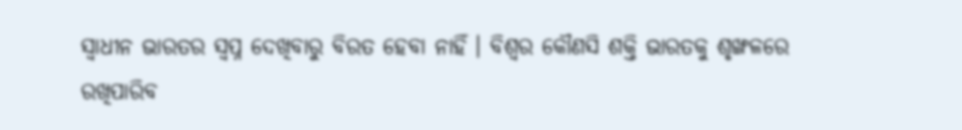ସ୍ୱାଧୀନ ଭାରତର ସ୍ୱପ୍ନ ଦେଖିବାରୁ ବିରତ ହେବା ନାହିଁ । ବିଶ୍ୱର କୌଣସି ଶକ୍ତି ଭାରତକୁ ଶୃଙ୍ଖଳରେ ରଖିପାରିବ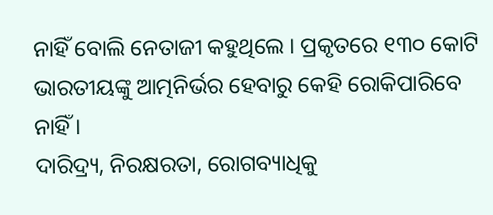ନାହିଁ ବୋଲି ନେତାଜୀ କହୁଥିଲେ । ପ୍ରକୃତରେ ୧୩୦ କୋଟି ଭାରତୀୟଙ୍କୁ ଆତ୍ମନିର୍ଭର ହେବାରୁ କେହି ରୋକିପାରିବେ ନାହିଁ ।
ଦାରିଦ୍ର୍ୟ, ନିରକ୍ଷରତା, ରୋଗବ୍ୟାଧିକୁ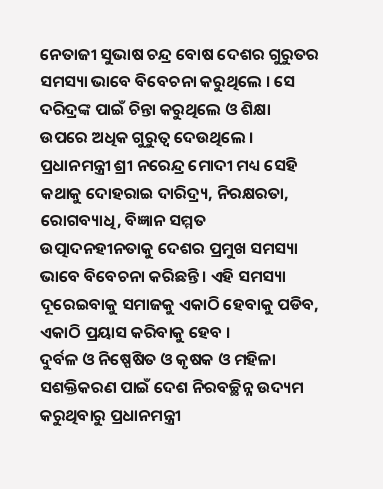ନେତାଜୀ ସୁଭାଷ ଚନ୍ଦ୍ର ବୋଷ ଦେଶର ଗୁରୁତର ସମସ୍ୟା ଭାବେ ବିବେଚନା କରୁଥିଲେ । ସେ ଦରିଦ୍ରଙ୍କ ପାଇଁ ଚିନ୍ତା କରୁଥିଲେ ଓ ଶିକ୍ଷା ଉପରେ ଅଧିକ ଗୁରୁତ୍ୱ ଦେଉଥିଲେ । ପ୍ରଧାନମନ୍ତ୍ରୀ ଶ୍ରୀ ନରେନ୍ଦ୍ର ମୋଦୀ ମଧ୍ୟ ସେହି କଥାକୁ ଦୋହରାଇ ଦାରିଦ୍ର୍ୟ, ନିରକ୍ଷରତା, ରୋଗବ୍ୟାଧି, ବିଜ୍ଞାନ ସମ୍ମତ ଉତ୍ପାଦନହୀନତାକୁ ଦେଶର ପ୍ରମୁଖ ସମସ୍ୟା ଭାବେ ବିବେଚନା କରିଛନ୍ତି । ଏହି ସମସ୍ୟା ଦୂରେଇବାକୁ ସମାଜକୁ ଏକାଠି ହେବାକୁ ପଡିବ, ଏକାଠି ପ୍ରୟାସ କରିବାକୁ ହେବ ।
ଦୁର୍ବଳ ଓ ନିଷ୍ପେଷିତ ଓ କୃଷକ ଓ ମହିଳା ସଶକ୍ତିକରଣ ପାଇଁ ଦେଶ ନିରବଚ୍ଛିନ୍ନ ଉଦ୍ୟମ କରୁଥିବାରୁ ପ୍ରଧାନମନ୍ତ୍ରୀ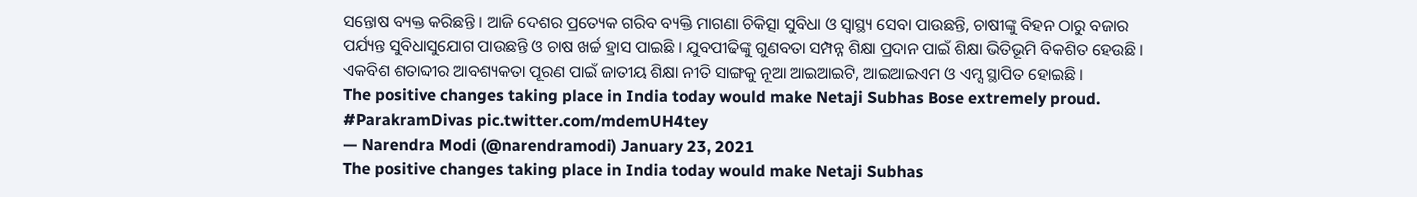ସନ୍ତୋଷ ବ୍ୟକ୍ତ କରିଛନ୍ତି । ଆଜି ଦେଶର ପ୍ରତ୍ୟେକ ଗରିବ ବ୍ୟକ୍ତି ମାଗଣା ଚିକିତ୍ସା ସୁବିଧା ଓ ସ୍ୱାସ୍ଥ୍ୟ ସେବା ପାଉଛନ୍ତି, ଚାଷୀଙ୍କୁ ବିହନ ଠାରୁ ବଜାର ପର୍ଯ୍ୟନ୍ତ ସୁବିଧାସୁଯୋଗ ପାଉଛନ୍ତି ଓ ଚାଷ ଖର୍ଚ୍ଚ ହ୍ରାସ ପାଇଛି । ଯୁବପୀଢିଙ୍କୁ ଗୁଣବତା ସମ୍ପନ୍ନ ଶିକ୍ଷା ପ୍ରଦାନ ପାଇଁ ଶିକ୍ଷା ଭିତିଭୂମି ବିକଶିତ ହେଉଛି । ଏକବିଶ ଶତାବ୍ଦୀର ଆବଶ୍ୟକତା ପୂରଣ ପାଇଁ ଜାତୀୟ ଶିକ୍ଷା ନୀତି ସାଙ୍ଗକୁ ନୂଆ ଆଇଆଇଟି, ଆଇଆଇଏମ ଓ ଏମ୍ସ ସ୍ଥାପିତ ହୋଇଛି ।
The positive changes taking place in India today would make Netaji Subhas Bose extremely proud. #ParakramDivas pic.twitter.com/mdemUH4tey
— Narendra Modi (@narendramodi) January 23, 2021
The positive changes taking place in India today would make Netaji Subhas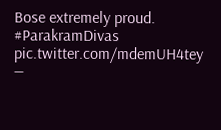Bose extremely proud. #ParakramDivas pic.twitter.com/mdemUH4tey
—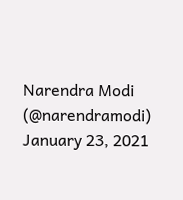Narendra Modi (@narendramodi) January 23, 2021